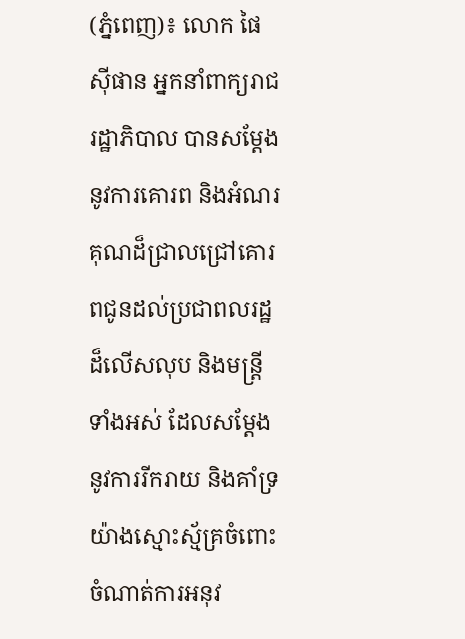(ភ្នំពេញ)៖ លោក ផៃ ស៊ីផាន អ្នកនាំពាក្យរាជរដ្ឋាភិបាល បានសម្តែងនូវការគោរព និងអំណរគុណដ៏ជ្រាលជ្រៅគោរពជូនដល់ប្រជាពលរដ្ឋដ៏លើសលុប និងមន្ត្រីទាំងអស់ ដែលសម្តែងនូវការរីករាយ និងគាំទ្រយ៉ាងស្មោះស្ម័គ្រចំពោះចំណាត់ការអនុវ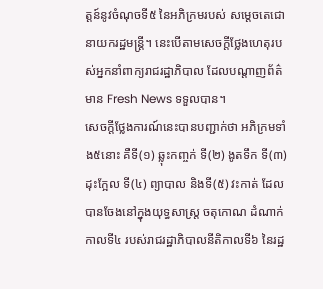ត្តន៍នូវចំណុចទី៥ នៃអភិក្រមរបស់ សម្តេចតេជោ នាយករដ្ឋមន្ត្រី។ នេះបើតាមសេចក្តីថ្លែងហេតុរបស់អ្នកនាំពាក្យរាជរដ្ឋាភិបាល ដែលបណ្តាញព័ត៌មាន Fresh News ទទួលបាន។
សេចក្តីថ្លែងការណ៍នេះបានបញ្ជាក់ថា អភិក្រមទាំង៥នោះ គឺទី(១) ឆ្លុះកញ្ចក់ ទី(២) ងូតទឹក ទី(៣) ដុះក្អែល ទី(៤) ព្យាបាល និងទី(៥) វះកាត់ ដែលបានចែងនៅក្នុងយុទ្ធសាស្រ្ត ចតុកោណ ដំណាក់កាលទី៤ របស់រាជរដ្ឋាភិបាលនីតិកាលទី៦ នៃរដ្ឋ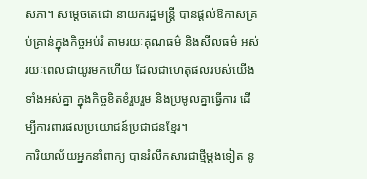សភា។ សម្តេចតេជោ នាយករដ្ឋមន្ត្រី បានផ្តល់ឱកាសគ្រប់គ្រាន់ក្នុងកិច្ចអប់រំ តាមរយៈគុណធម៌ និងសីលធម៌ អស់រយៈពេលជាយូរមកហើយ ដែលជាហេតុផលរបស់យើងទាំងអស់គ្នា ក្នុងកិច្ចខិតខំរួបរួម និងប្រមូលគ្នាធ្វើការ ដើម្បីការពារផលប្រយោជន៍ប្រជាជនខ្មែរ។
ការិយាល័យអ្នកនាំពាក្យ បានរំលឹកសារជាថ្មីម្តងទៀត នូ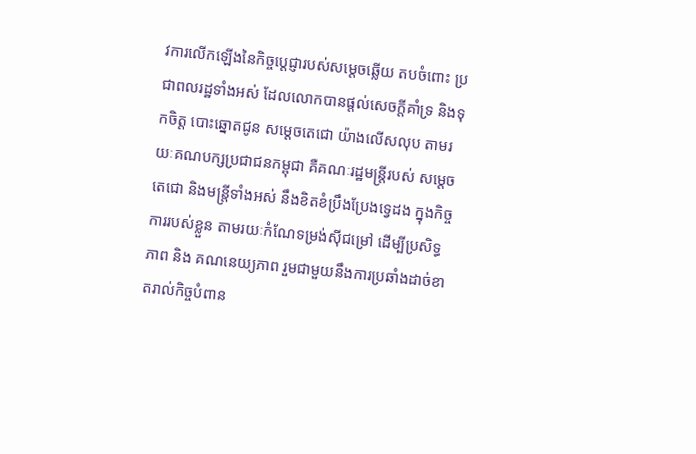វការលើកឡើងនៃកិច្ចប្ដេជ្ញារបស់សម្តេចឆ្លើយ តបចំពោះ ប្រជាពលរដ្ឋទាំងអស់ ដែលលោកបានផ្តល់សេចក្តីគាំទ្រ និងទុកចិត្ត បោះឆ្នោតជូន សម្តេចតេជោ យ៉ាងលើសលុប តាមរយៈគណបក្សប្រជាជនកម្ពុជា គឺគណៈរដ្ឋមន្ត្រីរបស់ សម្តេចតេជោ និងមន្ត្រីទាំងអស់ នឹងខិតខំប្រឹងប្រែងទ្វេដង ក្នុងកិច្ចការរបស់ខ្លួន តាមរយៈកំណែទម្រង់ស៊ីជម្រៅ ដើម្បីប្រសិទ្ធភាព និង គណនេយ្យភាព រួមជាមួយនឹងការប្រឆាំងដាច់ខាតរាល់កិច្ចបំពាន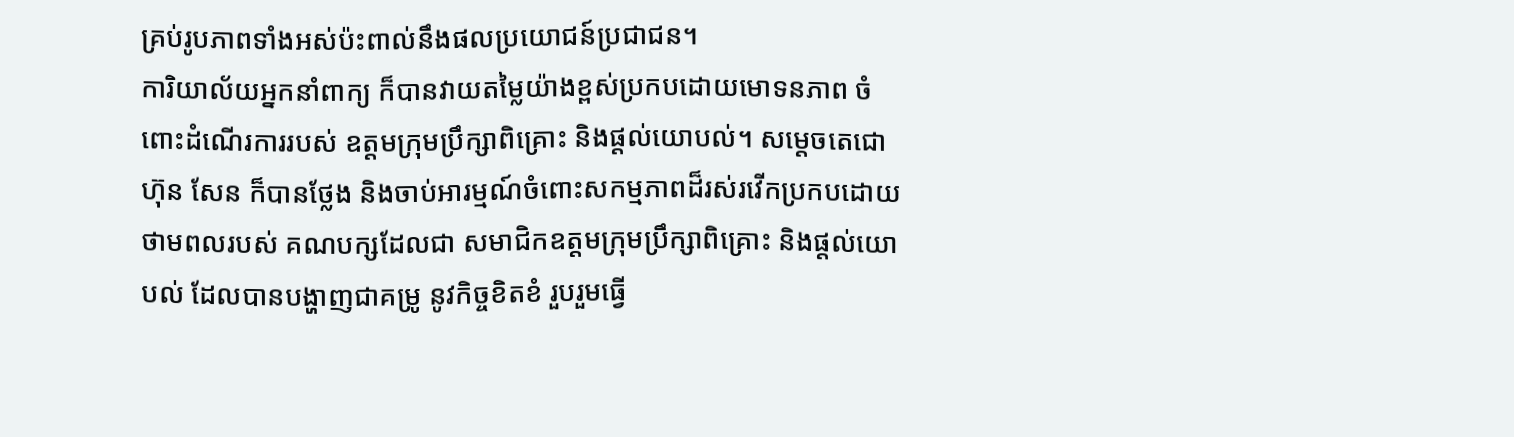គ្រប់រូបភាពទាំងអស់ប៉ះពាល់នឹងផលប្រយោជន៍ប្រជាជន។
ការិយាល័យអ្នកនាំពាក្យ ក៏បានវាយតម្លៃយ៉ាងខ្ពស់ប្រកបដោយមោទនភាព ចំពោះដំណើរការរបស់ ឧត្តមក្រុមប្រឹក្សាពិគ្រោះ និងផ្តល់យោបល់។ សម្តេចតេជោ ហ៊ុន សែន ក៏បានថ្លែង និងចាប់អារម្មណ៍ចំពោះសកម្មភាពដ៏រស់រវើកប្រកបដោយថាមពលរបស់ គណបក្សដែលជា សមាជិកឧត្តមក្រុមប្រឹក្សាពិគ្រោះ និងផ្តល់យោបល់ ដែលបានបង្ហាញជាគម្រូ នូវកិច្ចខិតខំ រួបរួមធ្វើ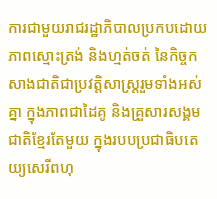ការជាមួយរាជរដ្ឋាភិបាលប្រកបដោយភាពស្មោះត្រង់ និងហ្មត់ចត់ នៃកិច្ចកសាងជាតិជាប្រវត្តិសាស្ត្ររួមទាំងអស់គ្នា ក្នុងភាពជាដៃគូ និងគ្រួសារសង្គមជាតិខ្មែរតែមួយ ក្នុងរបបប្រជាធិបតេយ្យសេរីពហុ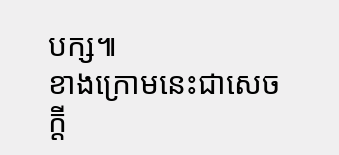បក្ស៕
ខាងក្រោមនេះជាសេចក្តី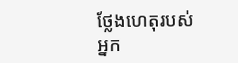ថ្លែងហេតុរបស់អ្នក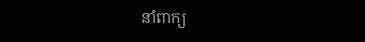នាំពាក្យ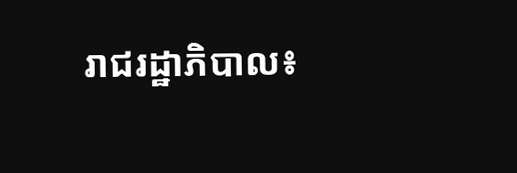រាជរដ្ឋាភិបាល៖